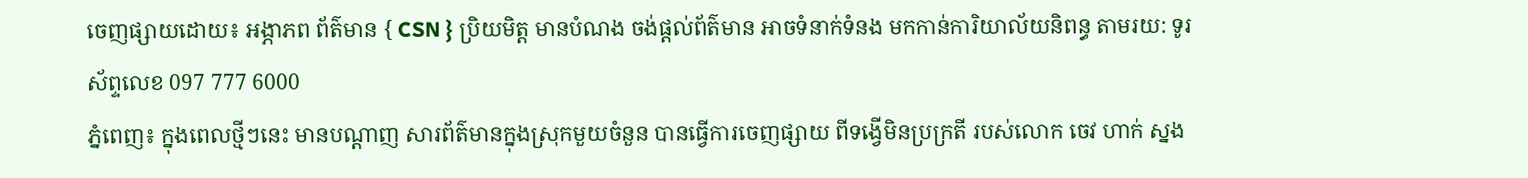ចេញផ្សាយដោយ៖ អង្ភាភព ព័ត៌មាន { CSN } ប្រិយមិត្ត មានបំណង ចង់ផ្ដល់ព័ត៌មាន អាចទំនាក់ទំនង មកកាន់ការិយាល័យនិពន្ធ តាមរយ: ទូរស័ព្ទលេខ 097 777 6000
ភ្នំពេញ៖ ក្នុងពេលថ្មីៗនេះ មានបណ្តាញ សារព័ត៌មានក្នុងស្រុកមួយចំនួន បានធ្វើការចេញផ្សាយ ពីទង្វើមិនប្រក្រតី របស់លោក ចេវ ហាក់ ស្នង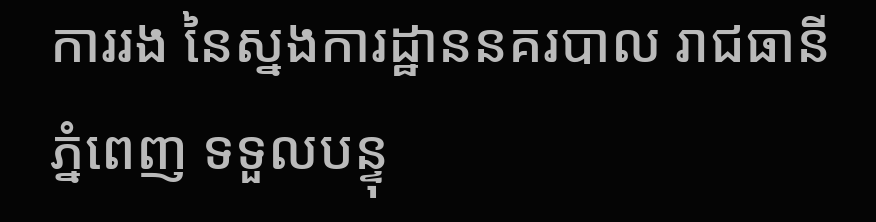ការរង នៃស្នងការដ្ឋាននគរបាល រាជធានីភ្នំពេញ ទទួលបន្ទុ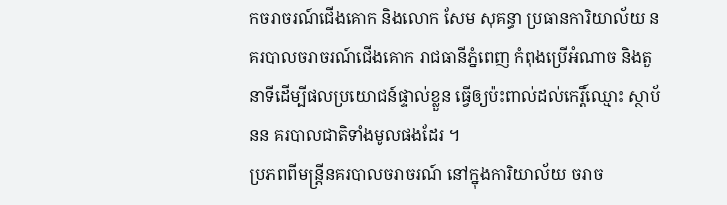កចរាចរណ៍ជើងគោក និងលោក សែម សុគន្ធា ប្រធានការិយាល័យ នគរបាលចរាចរណ៍ជើងគោក រាជធានីភ្នំពេញ កំពុងប្រើអំណាច និងតួនាទីដើម្បីផលប្រយោជន៍ផ្ទាល់ខ្លួន ធ្វើឲ្យប៉ះពាល់ដល់កេរ្តិ៍ឈ្មោះ ស្ថាប័នន គរបាលជាតិទាំងមូលផងដែរ ។
ប្រភពពីមន្ត្រីនគរបាលចរាចរណ៍ នៅក្នុងការិយាល័យ ចរាច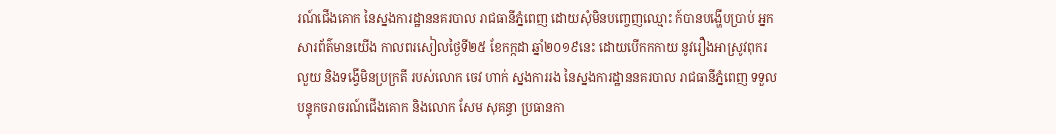រណ៍ជើងគោក នៃស្នងការដ្ឋាននគរបាល រាជធានីភ្នំពេញ ដោយសុំមិនបញ្ចេញឈ្មោះ ក៍បានបង្ហើបប្រាប់ អ្នកសារព័ត៌មានយើង កាលពរសៀលថ្ងៃទី២៥ ខែកក្កដា ឆ្នាំ២០១៩នេះ ដោយបើកកកាយ នូវរឿងអាស្រូវពុករលួយ និងទង្វើមិនប្រក្រតី របស់លោក ចេវ ហាក់ ស្នងការរង នៃស្នងការដ្ឋាននគរបាល រាជធានីភ្នំពេញ ទទួលបន្ទុកចរាចរណ៍ជើងគោក និងលោក សែម សុគន្ធា ប្រធានកា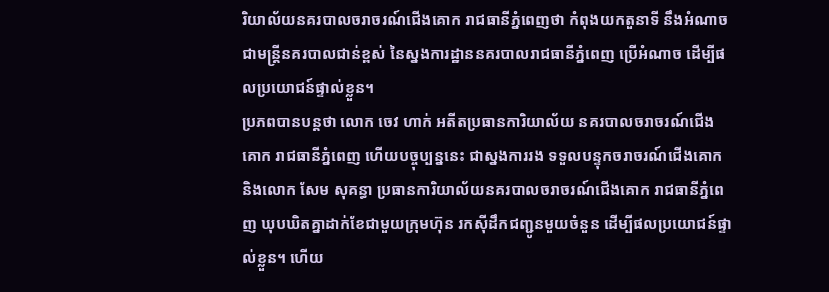រិយាល័យនគរបាលចរាចរណ៍ជើងគោក រាជធានីភ្នំពេញថា កំពុងយកតួនាទី នឹងអំណាចជាមន្ត្រីនគរបាលជាន់ខ្ពស់ នៃស្នងការដ្ឋាននគរបាលរាជធានីភ្នំពេញ ប្រើអំណាច ដើម្បីផលប្រយោជន៍ផ្ទាល់ខ្លួន។
ប្រភពបានបន្តថា លោក ចេវ ហាក់ អតីតប្រធានការិយាល័យ នគរបាលចរាចរណ៍ជើងគោក រាជធានីភ្នំពេញ ហើយបច្ចុប្បន្ននេះ ជាស្នងការរង ទទួលបន្ទុកចរាចរណ៍ជើងគោក និងលោក សែម សុគន្ធា ប្រធានការិយាល័យនគរបាលចរាចរណ៍ជើងគោក រាជធានីភ្នំពេញ ឃុបឃិតគ្នាដាក់ខែជាមួយក្រុមហ៊ុន រកស៊ីដឹកជញ្ជូនមួយចំនួន ដើម្បីផលប្រយោជន៍ផ្ទាល់ខ្លួន។ ហើយ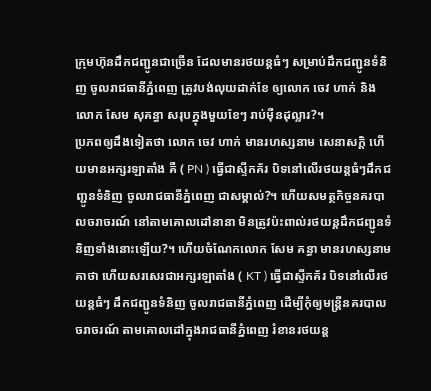ក្រុមហ៊ុនដឹកជញ្ជូនជាច្រើន ដែលមានរថយន្តធំៗ សម្រាប់ដឹកជញ្ជូនទំនិញ ចូលរាជធានីភ្នំពេញ ត្រូវបង់លុយដាក់ខែ ឲ្យលោក ចេវ ហាក់ និងលោក សែម សុគន្ធា សរុបក្នុងមួយខែៗ រាប់ម៉ឺនដុល្លារ?។
ប្រភពឲ្យដឹងទៀតថា លោក ចេវ ហាក់ មានរហស្សនាម សេនាសក្ដិ ហើយមានអក្សរឡាតាំង គឺ ( PN ) ធ្វើជាស្ទីកគ័រ បិទនៅលើរថយន្តធំៗដឹកជញ្ជូនទំនិញ ចូលរាជធានីភ្នំពេញ ជាសម្គាល់?។ ហើយសមត្ថកិច្ចនគរបាលចរាចរណ៍ នៅតាមគោលដៅនានា មិនត្រូវប៉ះពាល់រថយន្តដឹកជញ្ជូនទំនិញទាំងនោះឡើយ?។ ហើយចំណែកលោក សែម គន្ធា មានរហស្សនាម គាថា ហើយសរសេរជាអក្សរឡាតាំង ( KT ) ធ្វើជាស្ទីកគ័រ បិទនៅលើរថយន្តធំៗ ដឹកជញ្ជូនទំនិញ ចូលរាជធានីភ្នំពេញ ដើម្បីកុំឲ្យមន្ត្រីនគរបាលចរាចរណ៍ តាមគោលដៅក្នុងរាជធានីភ្នំពេញ រំខានរថយន្ត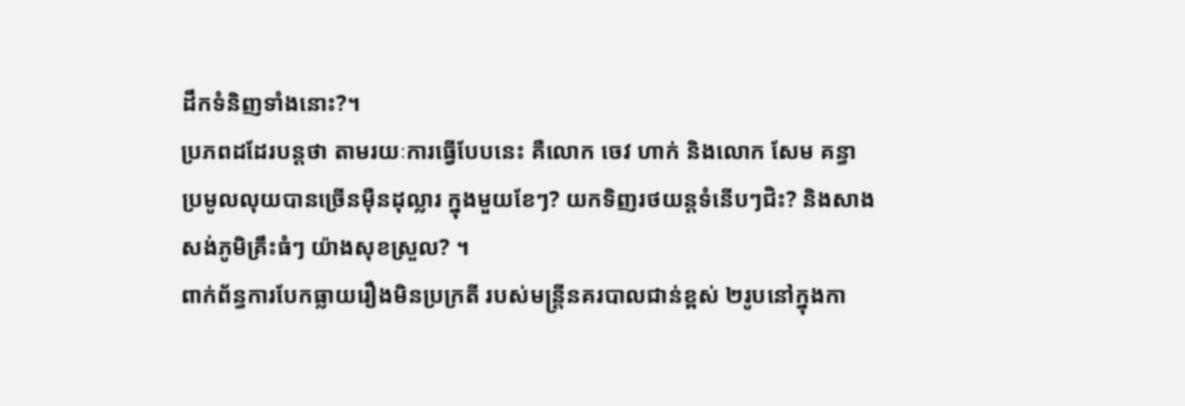ដឹកទំនិញទាំងនោះ?។
ប្រភពដដែរបន្តថា តាមរយៈការធ្វើបែបនេះ គឺលោក ចេវ ហាក់ និងលោក សែម គន្ធា ប្រមូលលុយបានច្រើនម៉ឺនដុល្លារ ក្នុងមួយខែៗ? យកទិញរថយន្តទំនើបៗជិះ? និងសាងសង់ភូមិគ្រឹះធំៗ យ៉ាងសុខស្រួល? ។
ពាក់ព័ន្ធការបែកធ្លាយរឿងមិនប្រក្រតី របស់មន្ត្រីនគរបាលជាន់ខ្ពស់ ២រូបនៅក្នុងកា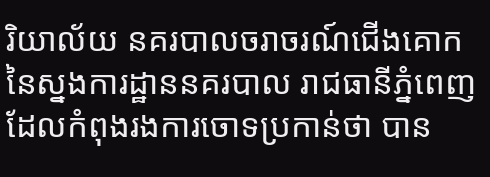រិយាល័យ នគរបាលចរាចរណ៍ជើងគោក នៃស្នងការដ្ឋាននគរបាល រាជធានីភ្នំពេញ ដែលកំពុងរងការចោទប្រកាន់ថា បាន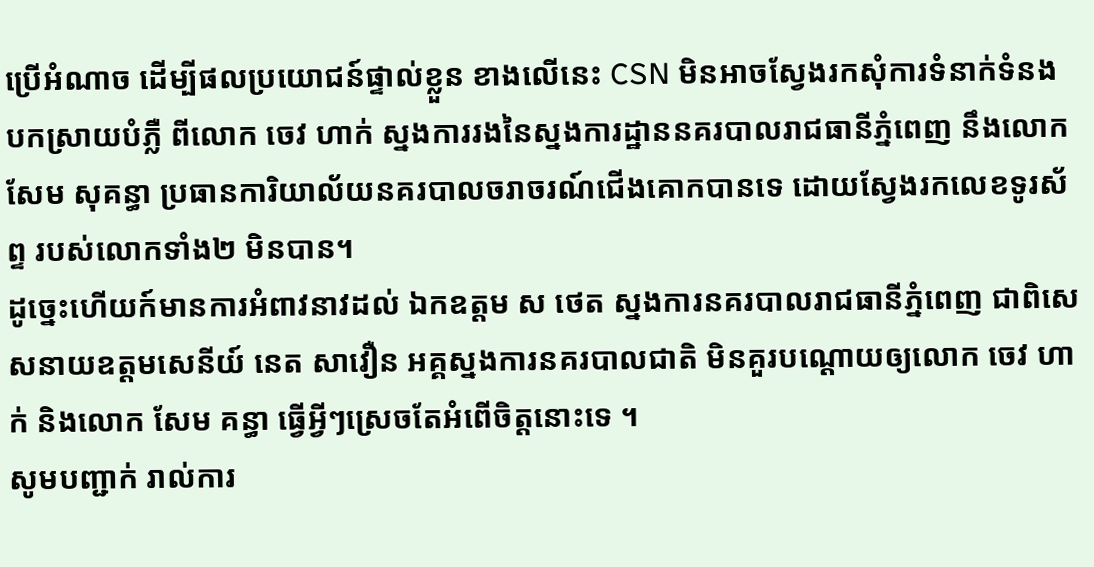ប្រើអំណាច ដើម្បីផលប្រយោជន៍ផ្ទាល់ខ្លួន ខាងលើនេះ CSN មិនអាចស្វែងរកសុំការទំនាក់ទំនង បកស្រាយបំភ្លឺ ពីលោក ចេវ ហាក់ ស្នងការរងនៃស្នងការដ្ឋាននគរបាលរាជធានីភ្នំពេញ នឹងលោក សែម សុគន្ធា ប្រធានការិយាល័យនគរបាលចរាចរណ៍ជើងគោកបានទេ ដោយស្វែងរកលេខទូរស័ព្ទ របស់លោកទាំង២ មិនបាន។
ដូច្នេះហើយក៍មានការអំពាវនាវដល់ ឯកឧត្តម ស ថេត ស្នងការនគរបាលរាជធានីភ្នំពេញ ជាពិសេសនាយឧត្តមសេនីយ៍ នេត សាវឿន អគ្គស្នងការនគរបាលជាតិ មិនគួរបណ្ដោយឲ្យលោក ចេវ ហាក់ និងលោក សែម គន្ធា ធ្វើអ្វីៗស្រេចតែអំពើចិត្តនោះទេ ។
សូមបញ្ជាក់ រាល់ការ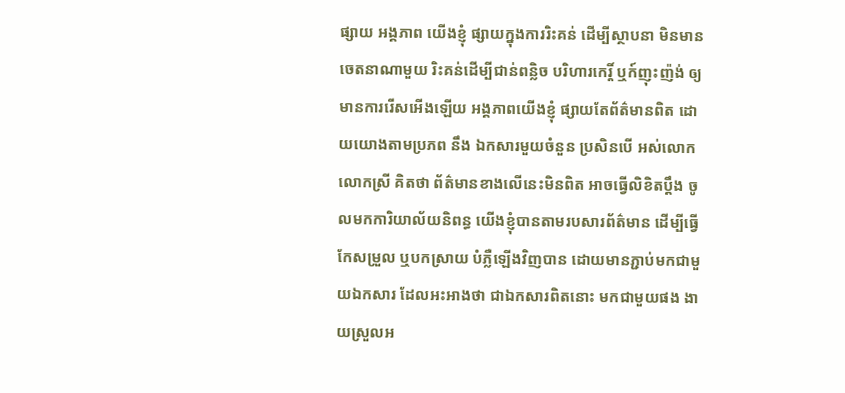ផ្សាយ អង្គភាព យើងខ្ញុំ ផ្សាយក្នុងការរិះគន់ ដើម្បីស្ថាបនា មិនមានចេតនាណាមួយ រិះគន់ដើម្បីជាន់ពន្លិច បរិហារកេរ្តិ៍ ឬក៍ញុះញ៉ង់ ឲ្យមានការរើសអើងឡើយ អង្គភាពយើងខ្ញុំ ផ្សាយតែព័ត៌មានពិត ដោយយោងតាមប្រភព នឹង ឯកសារមួយចំនួន ប្រសិនបើ អស់លោក លោកស្រី គិតថា ព័ត៌មានខាងលើនេះមិនពិត អាចធ្វើលិខិតប្ដឹង ចូលមកការិយាល័យនិពន្ធ យើងខ្ញុំបានតាមរបសារព័ត៌មាន ដើម្បីធ្វើកែសម្រួល ឬបកស្រាយ បំភ្លឺឡើងវិញបាន ដោយមានភ្ជាប់មកជាមួយឯកសារ ដែលអះអាងថា ជាឯកសារពិតនោះ មកជាមួយផង ងាយស្រួលអ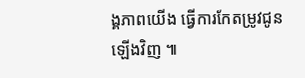ង្គភាពយើង ធ្វើការកែតម្រូវជូនឡើងវិញ ៕